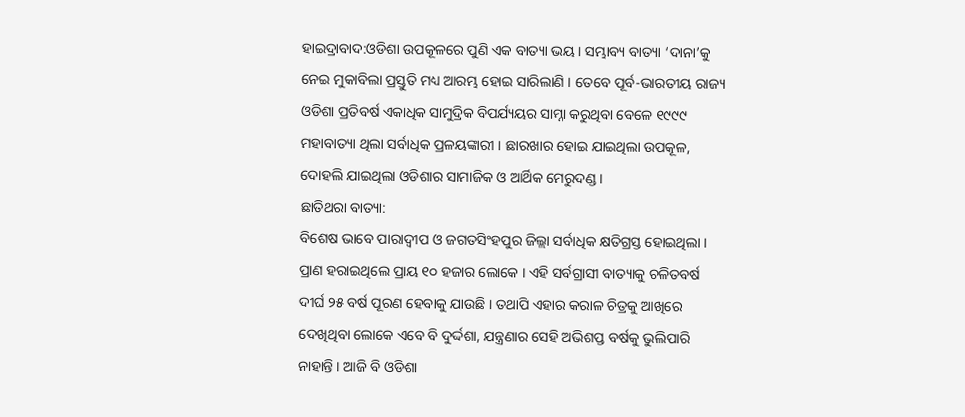ହାଇଦ୍ରାବାଦ:ଓଡିଶା ଉପକୂଳରେ ପୁଣି ଏକ ବାତ୍ୟା ଭୟ । ସମ୍ଭାବ୍ୟ ବାତ୍ୟା ‘ଦାନା’କୁ ନେଇ ମୁକାବିଲା ପ୍ରସ୍ତୁତି ମଧ୍ୟ ଆରମ୍ଭ ହୋଇ ସାରିଲାଣି । ତେବେ ପୂର୍ବ-ଭାରତୀୟ ରାଜ୍ୟ ଓଡିଶା ପ୍ରତିବର୍ଷ ଏକାଧିକ ସାମୁଦ୍ରିକ ବିପର୍ଯ୍ୟୟର ସାମ୍ନା କରୁଥିବା ବେଳେ ୧୯୯୯ ମହାବାତ୍ୟା ଥିଲା ସର୍ବାଧିକ ପ୍ରଳୟଙ୍କାରୀ । ଛାରଖାର ହୋଇ ଯାଇଥିଲା ଉପକୂଳ, ଦୋହଲି ଯାଇଥିଲା ଓଡିଶାର ସାମାଜିକ ଓ ଆର୍ଥିକ ମେରୁଦଣ୍ଡ ।
ଛାତିଥରା ବାତ୍ୟା:
ବିଶେଷ ଭାବେ ପାରାଦ୍ବୀପ ଓ ଜଗତସିଂହପୁର ଜିଲ୍ଲା ସର୍ବାଧିକ କ୍ଷତିଗ୍ରସ୍ତ ହୋଇଥିଲା । ପ୍ରାଣ ହରାଇଥିଲେ ପ୍ରାୟ ୧୦ ହଜାର ଲୋକେ । ଏହି ସର୍ବଗ୍ରାସୀ ବାତ୍ୟାକୁ ଚଳିତବର୍ଷ ଦୀର୍ଘ ୨୫ ବର୍ଷ ପୂରଣ ହେବାକୁ ଯାଉଛି । ତଥାପି ଏହାର କରାଳ ଚିତ୍ରକୁ ଆଖିରେ ଦେଖିଥିବା ଲୋକେ ଏବେ ବି ଦୁର୍ଦ୍ଦଶା, ଯନ୍ତ୍ରଣାର ସେହି ଅଭିଶପ୍ତ ବର୍ଷକୁ ଭୁଲିପାରି ନାହାନ୍ତି । ଆଜି ବି ଓଡିଶା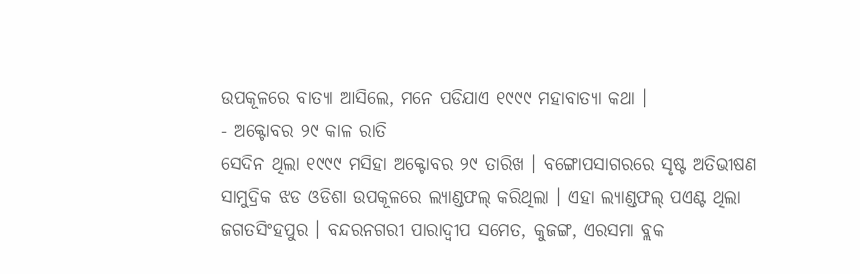ଉପକୂଳରେ ବାତ୍ୟା ଆସିଲେ, ମନେ ପଡିଯାଏ ୧୯୯୯ ମହାବାତ୍ୟା କଥା ।
- ଅକ୍ଟୋବର ୨୯ କାଳ ରାତି
ସେଦିନ ଥିଲା ୧୯୯୯ ମସିହା ଅକ୍ଟୋବର ୨୯ ତାରିଖ । ବଙ୍ଗୋପସାଗରରେ ସୃଷ୍ଟ ଅତିଭୀଷଣ ସାମୁଦ୍ରିକ ଝଡ ଓଡିଶା ଉପକୂଳରେ ଲ୍ୟାଣ୍ଡଫଲ୍ କରିଥିଲା । ଏହା ଲ୍ୟାଣ୍ଡଫଲ୍ ପଏଣ୍ଟ ଥିଲା ଜଗତସିଂହପୁର । ବନ୍ଦରନଗରୀ ପାରାଦ୍ବୀପ ସମେତ, କୁଜଙ୍ଗ, ଏରସମା ବ୍ଲକ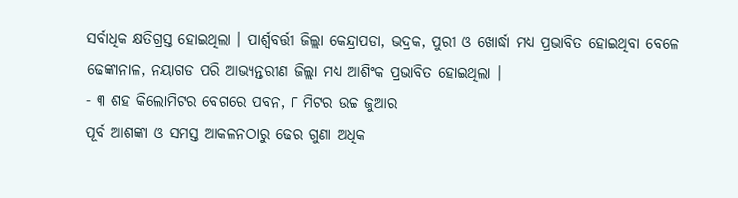ସର୍ବାଧିକ କ୍ଷତିଗ୍ରସ୍ତ ହୋଇଥିଲା । ପାର୍ଶ୍ବବର୍ତ୍ତୀ ଜିଲ୍ଲା କେନ୍ଦ୍ରାପଡା, ଭଦ୍ରକ, ପୁରୀ ଓ ଖୋର୍ଦ୍ଧା ମଧ୍ୟ ପ୍ରଭାବିତ ହୋଇଥିବା ବେଳେ ଢେଙ୍କାନାଳ, ନୟାଗଡ ପରି ଆଭ୍ୟନ୍ତରୀଣ ଜିଲ୍ଲା ମଧ୍ୟ ଆଶିଂକ ପ୍ରଭାବିତ ହୋଇଥିଲା ।
- ୩ ଶହ କିଲୋମିଟର ବେଗରେ ପବନ, ୮ ମିଟର ଉଚ୍ଚ ଜୁଆର
ପୂର୍ବ ଆଶଙ୍କା ଓ ସମସ୍ତ ଆକଳନଠାରୁ ଢେର ଗୁଣା ଅଧିକ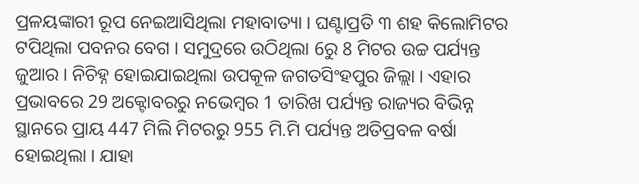ପ୍ରଳୟଙ୍କାରୀ ରୂପ ନେଇଆସିଥିଲା ମହାବାତ୍ୟା । ଘଣ୍ଟାପ୍ରତି ୩ ଶହ କିଲୋମିଟର ଟପିଥିଲା ପବନର ବେଗ । ସମୁଦ୍ରରେ ଉଠିଥିଲା 6ରୁ 8 ମିଟର ଉଚ୍ଚ ପର୍ଯ୍ୟନ୍ତ ଜୁଆର । ନିଚିହ୍ନ ହୋଇଯାଇଥିଲା ଉପକୂଳ ଜଗତସିଂହପୁର ଜିଲ୍ଲା । ଏହାର ପ୍ରଭାବରେ 29 ଅକ୍ଟୋବରରୁ ନଭେମ୍ବର 1 ତାରିଖ ପର୍ଯ୍ୟନ୍ତ ରାଜ୍ୟର ବିଭିନ୍ନ ସ୍ଥାନରେ ପ୍ରାୟ 447 ମିଲି ମିଟରରୁ 955 ମି.ମି ପର୍ଯ୍ୟନ୍ତ ଅତିପ୍ରବଳ ବର୍ଷା ହୋଇଥିଲା । ଯାହା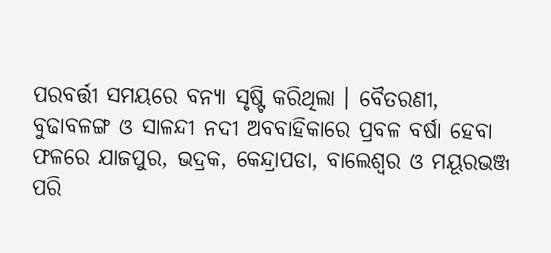ପରବର୍ତ୍ତୀ ସମୟରେ ବନ୍ୟା ସୃଷ୍ଟି କରିଥିଲା । ବୈତରଣୀ, ବୁଢାବଳଙ୍ଗ ଓ ସାଳନ୍ଦୀ ନଦୀ ଅବବାହିକାରେ ପ୍ରବଳ ବର୍ଷା ହେବା ଫଳରେ ଯାଜପୁର, ଭଦ୍ରକ, କେନ୍ଦ୍ରାପଡା, ବାଲେଶ୍ବର ଓ ମୟୂରଭଞ୍ଜ ପରି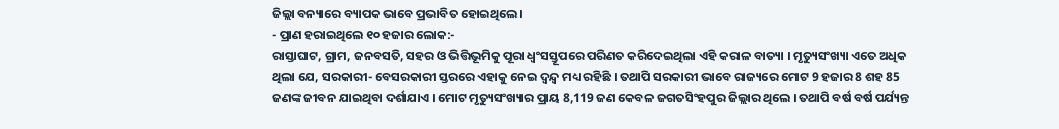ଜିଲ୍ଲା ବନ୍ୟାରେ ବ୍ୟାପକ ଭାବେ ପ୍ରଭାବିତ ହୋଇଥିଲେ ।
- ପ୍ରାଣ ହରାଇଥିଲେ ୧୦ ହଜାର ଲୋକ:-
ରାସ୍ତାଘାଟ, ଗ୍ରାମ, ଜନବସତି, ସହର ଓ ଭିତ୍ତିଭୂମିକୁ ପୂରା ଧ୍ବଂସସ୍ତୂପରେ ପରିଣତ କରିଦେଇଥିଲା ଏହି କରାଳ ବାତ୍ୟା । ମୃତ୍ୟୁସଂଖ୍ୟା ଏତେ ଅଧିକ ଥିଲା ଯେ, ସରକାରୀ- ବେସରକାରୀ ସ୍ତରରେ ଏହାକୁ ନେଇ ଦ୍ବନ୍ଦ୍ବ ମଧ୍ୟ ରହିଛି । ତଥାପି ସରକାରୀ ଭାବେ ରାଜ୍ୟରେ ମୋଟ 9 ହଜାର 8 ଶହ 85 ଜଣଙ୍କ ଜୀବନ ଯାଇଥିବା ଦର୍ଶାଯାଏ । ମୋଟ ମୃତ୍ୟୁସଂଖ୍ୟାର ପ୍ରାୟ 8,119 ଜଣ କେବଳ ଜଗତସିଂହପୁର ଜିଲ୍ଲାର ଥିଲେ । ତଥାପି ବର୍ଷ ବର୍ଷ ପର୍ଯ୍ୟନ୍ତ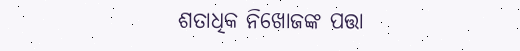ଶତାଧିକ ନିଖୋଜଙ୍କ ପତ୍ତା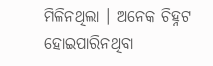ମିଳିନଥିଲା । ଅନେକ ଚିହ୍ନଟ ହୋଇପାରିନଥିବା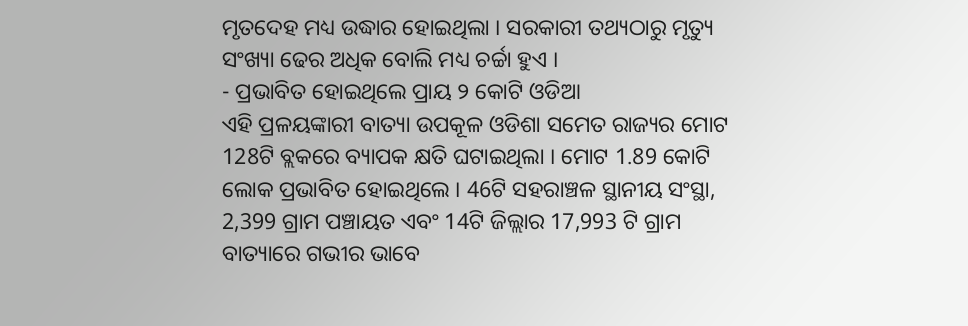ମୃତଦେହ ମଧ୍ୟ ଉଦ୍ଧାର ହୋଇଥିଲା । ସରକାରୀ ତଥ୍ୟଠାରୁ ମୃତ୍ୟୁ ସଂଖ୍ୟା ଢେର ଅଧିକ ବୋଲି ମଧ୍ୟ ଚର୍ଚ୍ଚା ହୁଏ ।
- ପ୍ରଭାବିତ ହୋଇଥିଲେ ପ୍ରାୟ ୨ କୋଟି ଓଡିଆ
ଏହି ପ୍ରଳୟଙ୍କାରୀ ବାତ୍ୟା ଉପକୂଳ ଓଡିଶା ସମେତ ରାଜ୍ୟର ମୋଟ 128ଟି ବ୍ଲକରେ ବ୍ୟାପକ କ୍ଷତି ଘଟାଇଥିଲା । ମୋଟ 1.89 କୋଟି ଲୋକ ପ୍ରଭାବିତ ହୋଇଥିଲେ । 46ଟି ସହରାଞ୍ଚଳ ସ୍ଥାନୀୟ ସଂସ୍ଥା, 2,399 ଗ୍ରାମ ପଞ୍ଚାୟତ ଏବଂ 14ଟି ଜିଲ୍ଲାର 17,993 ଟି ଗ୍ରାମ ବାତ୍ୟାରେ ଗଭୀର ଭାବେ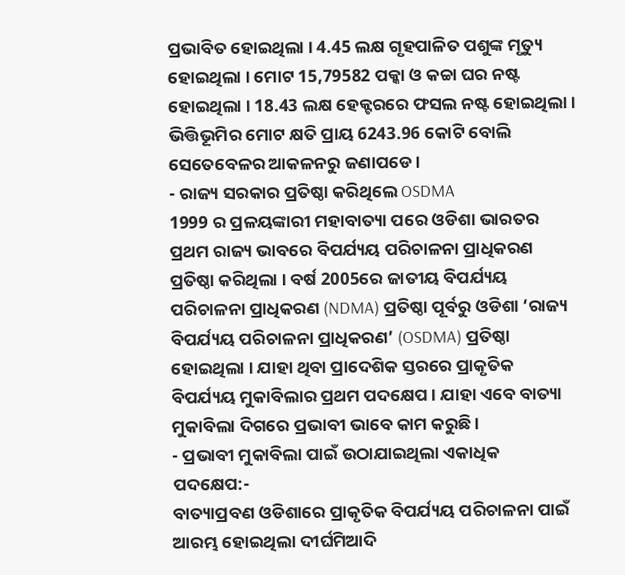ପ୍ରଭାବିତ ହୋଇଥିଲା । 4.45 ଲକ୍ଷ ଗୃହପାଳିତ ପଶୁଙ୍କ ମୃତ୍ୟୁ ହୋଇଥିଲା । ମୋଟ 15,79582 ପକ୍କା ଓ କଚ୍ଚା ଘର ନଷ୍ଟ ହୋଇଥିଲା । 18.43 ଲକ୍ଷ ହେକ୍ଟରରେ ଫସଲ ନଷ୍ଟ ହୋଇଥିଲା । ଭିତ୍ତିଭୂମିର ମୋଟ କ୍ଷତି ପ୍ରାୟ 6243.96 କୋଟି ବୋଲି ସେତେବେଳର ଆକଳନରୁ ଜଣାପଡେ ।
- ରାଜ୍ୟ ସରକାର ପ୍ରତିଷ୍ଠା କରିଥିଲେ OSDMA
1999 ର ପ୍ରଳୟଙ୍କାରୀ ମହାବାତ୍ୟା ପରେ ଓଡିଶା ଭାରତର ପ୍ରଥମ ରାଜ୍ୟ ଭାବରେ ବିପର୍ଯ୍ୟୟ ପରିଚାଳନା ପ୍ରାଧିକରଣ ପ୍ରତିଷ୍ଠା କରିଥିଲା । ବର୍ଷ 2005ରେ ଜାତୀୟ ବିପର୍ଯ୍ୟୟ ପରିଚାଳନା ପ୍ରାଧିକରଣ (NDMA) ପ୍ରତିଷ୍ଠା ପୂର୍ବରୁ ଓଡିଶା ‘ରାଜ୍ୟ ବିପର୍ଯ୍ୟୟ ପରିଚାଳନା ପ୍ରାଧିକରଣ’ (OSDMA) ପ୍ରତିଷ୍ଠା ହୋଇଥିଲା । ଯାହା ଥିବା ପ୍ରାଦେଶିକ ସ୍ତରରେ ପ୍ରାକୃତିକ ବିପର୍ଯ୍ୟୟ ମୁକାବିଲାର ପ୍ରଥମ ପଦକ୍ଷେପ । ଯାହା ଏବେ ବାତ୍ୟା ମୁକାବିଲା ଦିଗରେ ପ୍ରଭାବୀ ଭାବେ କାମ କରୁଛି ।
- ପ୍ରଭାବୀ ମୁକାବିଲା ପାଇଁ ଉଠାଯାଇଥିଲା ଏକାଧିକ ପଦକ୍ଷେପ:-
ବାତ୍ୟାପ୍ରବଣ ଓଡିଶାରେ ପ୍ରାକୃତିକ ବିପର୍ଯ୍ୟୟ ପରିଚାଳନା ପାଇଁ ଆରମ୍ଭ ହୋଇଥିଲା ଦୀର୍ଘମିଆଦି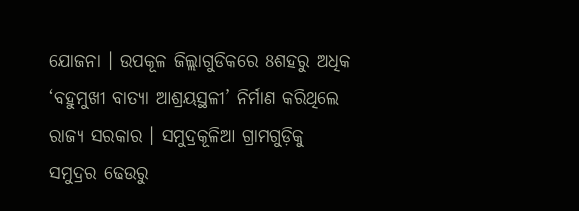ଯୋଜନା । ଉପକୂଳ ଜିଲ୍ଲାଗୁଡିକରେ 8ଶହରୁ ଅଧିକ ‘ବହୁମୁଖୀ ବାତ୍ୟା ଆଶ୍ରୟସ୍ଥଳୀ’ ନିର୍ମାଣ କରିଥିଲେ ରାଜ୍ୟ ସରକାର । ସମୁଦ୍ରକୂଳିଆ ଗ୍ରାମଗୁଡ଼ିକୁ ସମୁଦ୍ରର ଢେଉରୁ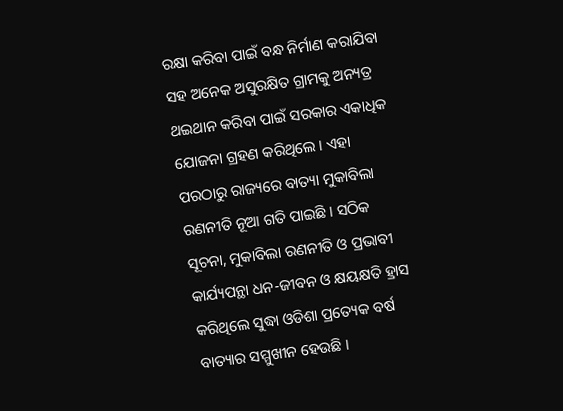ରକ୍ଷା କରିବା ପାଇଁ ବନ୍ଧ ନିର୍ମାଣ କରାଯିବା ସହ ଅନେକ ଅସୁରକ୍ଷିତ ଗ୍ରାମକୁ ଅନ୍ୟତ୍ର ଥଇଥାନ କରିବା ପାଇଁ ସରକାର ଏକାଧିକ ଯୋଜନା ଗ୍ରହଣ କରିଥିଲେ । ଏହା ପରଠାରୁ ରାଜ୍ୟରେ ବାତ୍ୟା ମୁକାବିଲା ରଣନୀତି ନୂଆ ଗତି ପାଇଛି । ସଠିକ ସୂଚନା, ମୁକାବିଲା ରଣନୀତି ଓ ପ୍ରଭାବୀ କାର୍ଯ୍ୟପନ୍ଥା ଧନ-ଜୀବନ ଓ କ୍ଷୟକ୍ଷତି ହ୍ରାସ କରିଥିଲେ ସୁଦ୍ଧା ଓଡିଶା ପ୍ରତ୍ୟେକ ବର୍ଷ ବାତ୍ୟାର ସମ୍ମୁଖୀନ ହେଉଛି ।